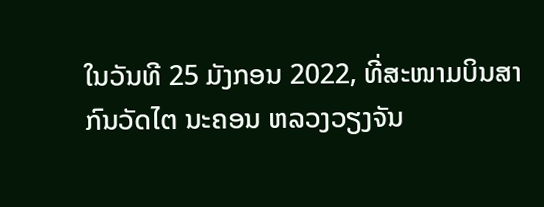ໃນວັນທີ 25 ມັງກອນ 2022, ທີ່ສະໜາມບິນສາກົນວັດໄຕ ນະຄອນ ຫລວງວຽງຈັນ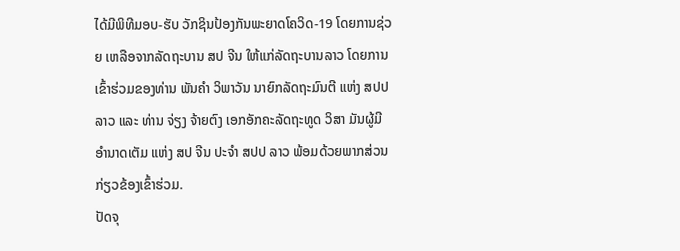ໄດ້ມີພິທີມອບ-ຮັບ ວັກຊິນປ້ອງກັນພະຍາດໂຄວິດ-19 ໂດຍການຊ່ວຍ ເຫລືອຈາກລັດຖະບານ ສປ ຈີນ ໃຫ້ແກ່ລັດຖະບານລາວ ໂດຍການເຂົ້າຮ່ວມຂອງທ່ານ ພັນຄຳ ວິພາວັນ ນາຍົກລັດຖະມົນຕີ ແຫ່ງ ສປປ ລາວ ແລະ ທ່ານ ຈ່ຽງ ຈ້າຍຕົງ ເອກອັກຄະລັດຖະທູດ ວິສາ ມັນຜູ້ມີອໍານາດເຕັມ ແຫ່ງ ສປ ຈີນ ປະຈໍາ ສປປ ລາວ ພ້ອມດ້ວຍພາກສ່ວນກ່ຽວຂ້ອງເຂົ້າຮ່ວມ.
ປັດຈຸ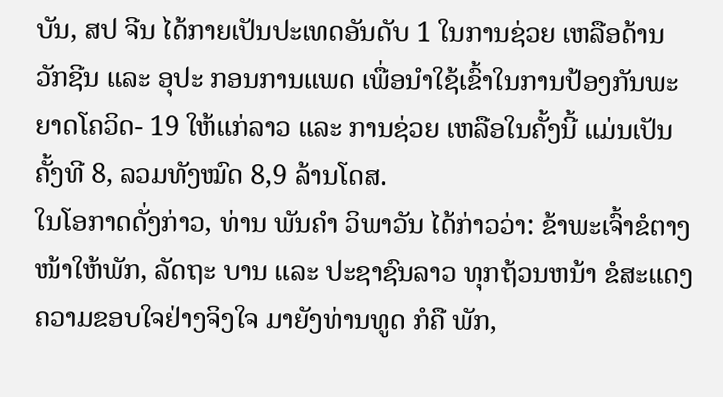ບັນ, ສປ ຈີນ ໄດ້ກາຍເປັນປະເທດອັນດັບ 1 ໃນການຊ່ວຍ ເຫລືອດ້ານວັກຊີນ ແລະ ອຸປະ ກອນການແພດ ເພື່ອນໍາໃຊ້ເຂົ້າໃນການປ້ອງກັນພະຍາດໂຄວິດ- 19 ໃຫ້ແກ່ລາວ ແລະ ການຊ່ວຍ ເຫລືອໃນຄັ້ງນີ້ ແມ່ນເປັນຄັ້ງທີ 8, ລວມທັງໝົດ 8,9 ລ້ານໂດສ.
ໃນໂອກາດດັ່ງກ່າວ, ທ່ານ ພັນຄຳ ວິພາວັນ ໄດ້ກ່າວວ່າ: ຂ້າພະເຈົ້າຂໍຕາງໜ້າໃຫ້ພັກ, ລັດຖະ ບານ ແລະ ປະຊາຊົນລາວ ທຸກຖ້ວນຫນ້າ ຂໍສະແດງຄວາມຂອບໃຈຢ່າງຈິງໃຈ ມາຍັງທ່ານທູດ ກໍຄື ພັກ,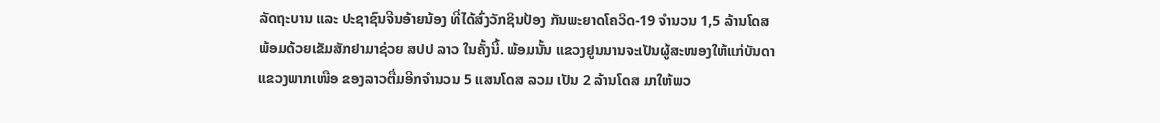ລັດຖະບານ ແລະ ປະຊາຊົນຈີນອ້າຍນ້ອງ ທີ່ໄດ້ສົ່ງວັກຊິນປ້ອງ ກັນພະຍາດໂຄວິດ-19 ຈໍານວນ 1,5 ລ້ານໂດສ ພ້ອມດ້ວຍເຂັມສັກຢາມາຊ່ວຍ ສປປ ລາວ ໃນຄັ້ງນີ້. ພ້ອມນັ້ນ ແຂວງຢູນນານຈະເປັນຜູ້ສະໜອງໃຫ້ແກ່ບັນດາແຂວງພາກເໜືອ ຂອງລາວຕື່ມອີກຈໍານວນ 5 ແສນໂດສ ລວມ ເປັນ 2 ລ້ານໂດສ ມາໃຫ້ພວ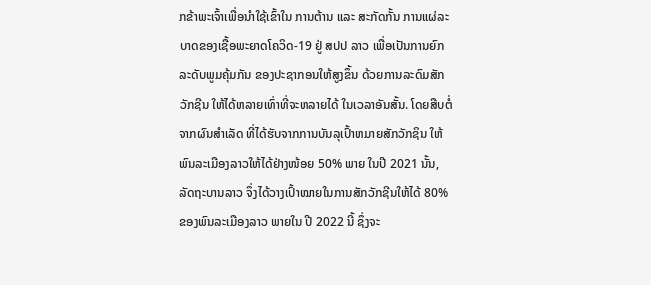ກຂ້າພະເຈົ້າເພື່ອນໍາໃຊ້ເຂົ້າໃນ ການຕ້ານ ແລະ ສະກັດກັ້ນ ການແຜ່ລະບາດຂອງເຊື້ອພະຍາດໂຄວິດ-19 ຢູ່ ສປປ ລາວ ເພື່ອເປັນການຍົກລະດັບພູມຄຸ້ມກັນ ຂອງປະຊາກອນໃຫ້ສູງຂຶ້ນ ດ້ວຍການລະດົມສັກວັກຊີນ ໃຫ້ໄດ້ຫລາຍເທົ່າທີ່ຈະຫລາຍໄດ້ ໃນເວລາອັນສັ້ນ. ໂດຍສືບຕໍ່ຈາກຜົນສໍາເລັດ ທີ່ໄດ້ຮັບຈາກການບັນລຸເປົ້າຫມາຍສັກວັກຊິນ ໃຫ້ພົນລະເມືອງລາວໃຫ້ໄດ້ຢ່າງໜ້ອຍ 50% ພາຍ ໃນປີ 2021 ນັ້ນ, ລັດຖະບານລາວ ຈຶ່ງໄດ້ວາງເປົ້າໝາຍໃນການສັກວັກຊີນໃຫ້ໄດ້ 80% ຂອງພົນລະເມືອງລາວ ພາຍໃນ ປີ 2022 ນີ້ ຊຶ່ງຈະ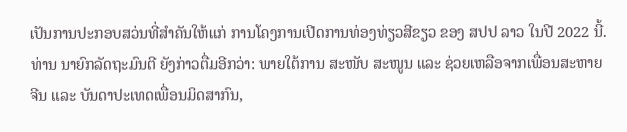ເປັນການປະກອບສວ່ນທີ່ສໍາຄັນໃຫ້ແກ່ ການໂຄງການເປີດການທ່ອງທ່ຽວສີຂຽວ ຂອງ ສປປ ລາວ ໃນປີ 2022 ນີ້.
ທ່ານ ນາຍົກລັດຖະມົນຕີ ຍັງກ່າວຕື່ມອີກວ່າ: ພາຍໃຕ້ການ ສະໜັບ ສະໜູນ ແລະ ຊ່ວຍເຫລືອຈາກເພື່ອນສະຫາຍຈີນ ແລະ ບັນດາປະເທດເພື່ອນມິດສາກົນ,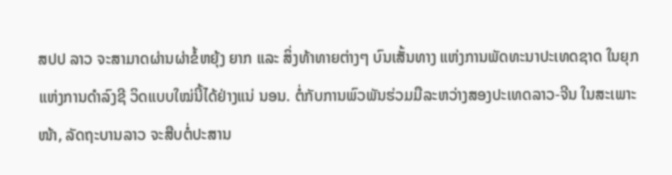ສປປ ລາວ ຈະສາມາດຜ່ານຜ່າຂໍ້ຫຍຸ້ງ ຍາກ ແລະ ສິ່ງທ້າທາຍຕ່າງໆ ບົນເສັ້ນທາງ ແຫ່ງການພັດທະນາປະເທດຊາດ ໃນຍຸກແຫ່ງການດໍາລົງຊີ ວິດແບບໃໝ່ນີ້ໄດ້ຢ່າງແນ່ ນອນ. ຕໍ່ກັບການພົວພັນຮ່ວມມືລະຫວ່າງສອງປະເທດລາວ-ຈີນ ໃນສະເພາະໜ້າ, ລັດຖະບານລາວ ຈະສືບຕໍ່ປະສານ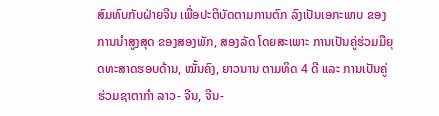ສົມທົບກັບຝ່າຍຈີນ ເພື່ອປະຕິບັດຕາມການຕົກ ລົງເປັນເອກະພາບ ຂອງການນໍາສູງສຸດ ຂອງສອງພັກ, ສອງລັດ ໂດຍສະເພາະ ການເປັນຄູ່ຮ່ວມມືຍຸດທະສາດຮອບດ້ານ, ໝັ້ນຄົງ, ຍາວນານ ຕາມທິດ 4 ດີ ແລະ ການເປັນຄູ່ຮ່ວມຊາຕາກໍາ ລາວ- ຈີນ, ຈີນ-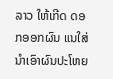ລາວ ໃຫ້ເກີດ ດອກອອກຜົນ ແນໃສ່ ນໍາເອົາຜົນປະໂຫຍ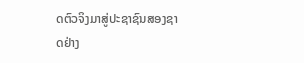ດຕົວຈິງມາສູ່ປະຊາຊົນສອງຊາດຢ່າງ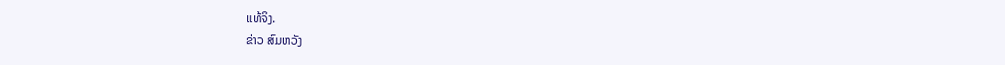ແທ້ຈິງ.
ຂ່າວ ສົມຫວັງ